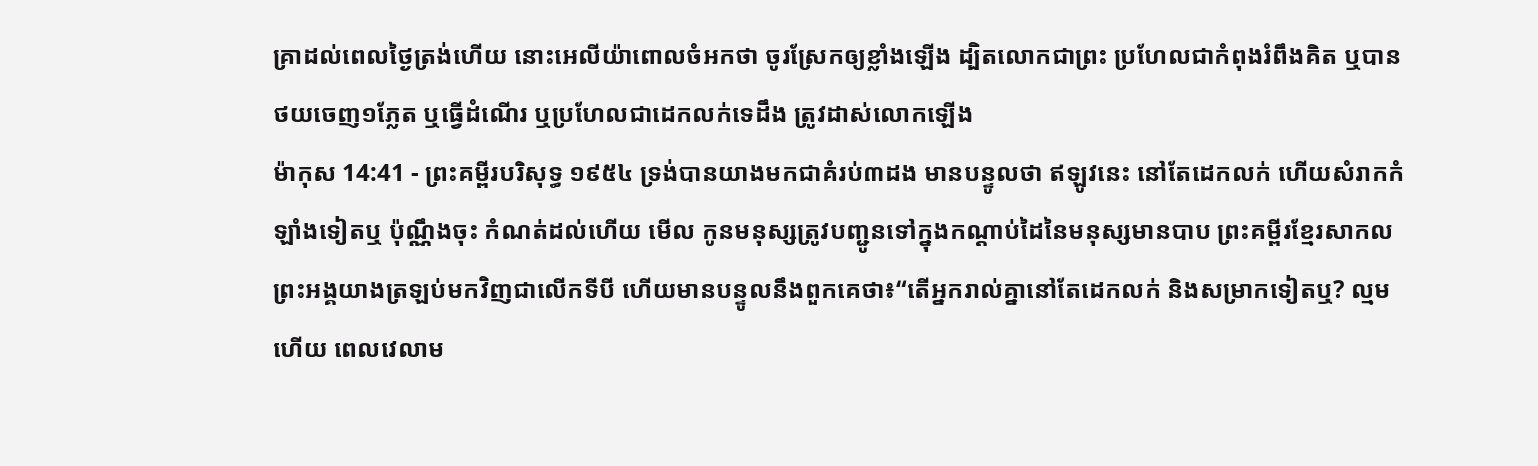គ្រាដល់ពេលថ្ងៃត្រង់ហើយ នោះអេលីយ៉ាពោលចំអកថា ចូរស្រែកឲ្យខ្លាំងឡើង ដ្បិតលោកជាព្រះ ប្រហែលជាកំពុងរំពឹងគិត ឬបានថយចេញ១ភ្លែត ឬធ្វើដំណើរ ឬប្រហែលជាដេកលក់ទេដឹង ត្រូវដាស់លោកឡើង
ម៉ាកុស 14:41 - ព្រះគម្ពីរបរិសុទ្ធ ១៩៥៤ ទ្រង់បានយាងមកជាគំរប់៣ដង មានបន្ទូលថា ឥឡូវនេះ នៅតែដេកលក់ ហើយសំរាកកំឡាំងទៀតឬ ប៉ុណ្ណឹងចុះ កំណត់ដល់ហើយ មើល កូនមនុស្សត្រូវបញ្ជូនទៅក្នុងកណ្តាប់ដៃនៃមនុស្សមានបាប ព្រះគម្ពីរខ្មែរសាកល ព្រះអង្គយាងត្រឡប់មកវិញជាលើកទីបី ហើយមានបន្ទូលនឹងពួកគេថា៖“តើអ្នករាល់គ្នានៅតែដេកលក់ និងសម្រាកទៀតឬ? ល្មមហើយ ពេលវេលាម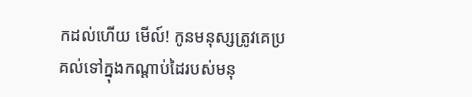កដល់ហើយ មើល៍! កូនមនុស្សត្រូវគេប្រគល់ទៅក្នុងកណ្ដាប់ដៃរបស់មនុ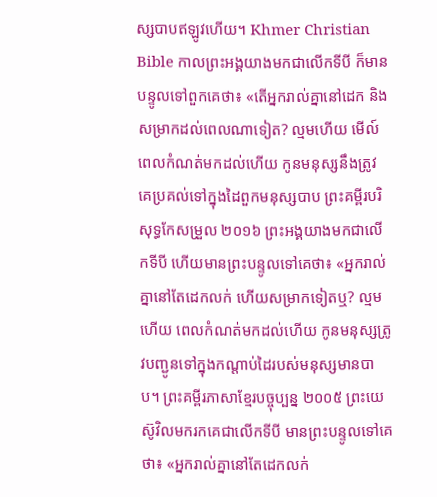ស្សបាបឥឡូវហើយ។ Khmer Christian Bible កាលព្រះអង្គយាងមកជាលើកទីបី ក៏មានបន្ទូលទៅពួកគេថា៖ «តើអ្នករាល់គ្នានៅដេក និងសម្រាកដល់ពេលណាទៀត? ល្មមហើយ មើល៍ ពេលកំណត់មកដល់ហើយ កូនមនុស្សនឹងត្រូវគេប្រគល់ទៅក្នុងដៃពួកមនុស្សបាប ព្រះគម្ពីរបរិសុទ្ធកែសម្រួល ២០១៦ ព្រះអង្គយាងមកជាលើកទីបី ហើយមានព្រះបន្ទូលទៅគេថា៖ «អ្នករាល់គ្នានៅតែដេកលក់ ហើយសម្រាកទៀតឬ? ល្មមហើយ ពេលកំណត់មកដល់ហើយ កូនមនុស្សត្រូវបញ្ជូនទៅក្នុងកណ្ដាប់ដៃរបស់មនុស្សមានបាប។ ព្រះគម្ពីរភាសាខ្មែរបច្ចុប្បន្ន ២០០៥ ព្រះយេស៊ូវិលមករកគេជាលើកទីបី មានព្រះបន្ទូលទៅគេថា៖ «អ្នករាល់គ្នានៅតែដេកលក់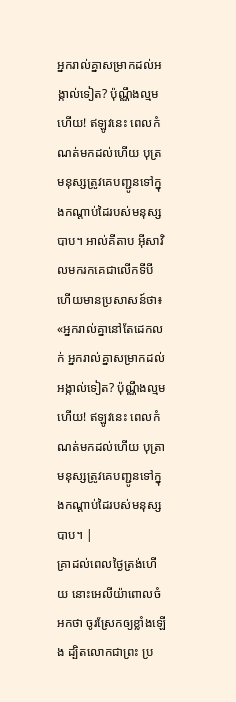អ្នករាល់គ្នាសម្រាកដល់អង្កាល់ទៀត? ប៉ុណ្ណឹងល្មមហើយ! ឥឡូវនេះ ពេលកំណត់មកដល់ហើយ បុត្រមនុស្សត្រូវគេបញ្ជូនទៅក្នុងកណ្ដាប់ដៃរបស់មនុស្សបាប។ អាល់គីតាប អ៊ីសាវិលមករកគេជាលើកទីបី ហើយមានប្រសាសន៍ថា៖ «អ្នករាល់គ្នានៅតែដេកលក់ អ្នករាល់គ្នាសម្រាកដល់អង្កាល់ទៀត? ប៉ុណ្ណឹងល្មមហើយ! ឥឡូវនេះ ពេលកំណត់មកដល់ហើយ បុត្រាមនុស្សត្រូវគេបញ្ជូនទៅក្នុងកណ្ដាប់ដៃរបស់មនុស្សបាប។ |
គ្រាដល់ពេលថ្ងៃត្រង់ហើយ នោះអេលីយ៉ាពោលចំអកថា ចូរស្រែកឲ្យខ្លាំងឡើង ដ្បិតលោកជាព្រះ ប្រ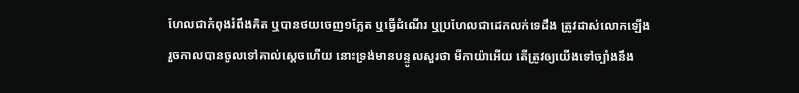ហែលជាកំពុងរំពឹងគិត ឬបានថយចេញ១ភ្លែត ឬធ្វើដំណើរ ឬប្រហែលជាដេកលក់ទេដឹង ត្រូវដាស់លោកឡើង
រួចកាលបានចូលទៅគាល់ស្តេចហើយ នោះទ្រង់មានបន្ទូលសួរថា មីកាយ៉ាអើយ តើត្រូវឲ្យយើងទៅច្បាំងនឹង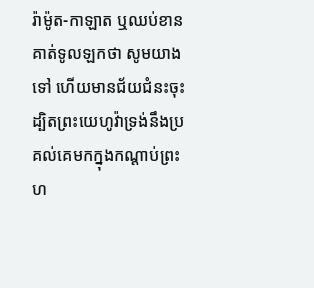រ៉ាម៉ូត-កាឡាត ឬឈប់ខាន គាត់ទូលឡកថា សូមយាងទៅ ហើយមានជ័យជំនះចុះ ដ្បិតព្រះយេហូវ៉ាទ្រង់នឹងប្រគល់គេមកក្នុងកណ្តាប់ព្រះហ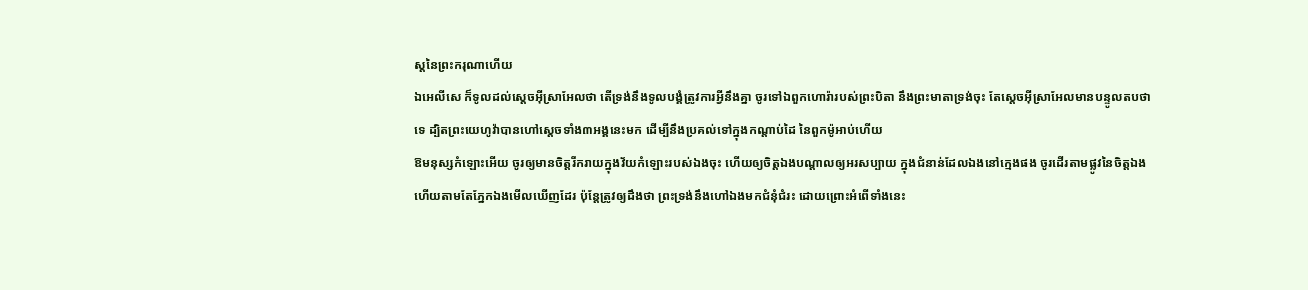ស្តនៃព្រះករុណាហើយ
ឯអេលីសេ ក៏ទូលដល់ស្តេចអ៊ីស្រាអែលថា តើទ្រង់នឹងទូលបង្គំត្រូវការអ្វីនឹងគ្នា ចូរទៅឯពួកហោរ៉ារបស់ព្រះបិតា នឹងព្រះមាតាទ្រង់ចុះ តែស្តេចអ៊ីស្រាអែលមានបន្ទូលតបថា ទេ ដ្បិតព្រះយេហូវ៉ាបានហៅស្តេចទាំង៣អង្គនេះមក ដើម្បីនឹងប្រគល់ទៅក្នុងកណ្តាប់ដៃ នៃពួកម៉ូអាប់ហើយ
ឱមនុស្សកំឡោះអើយ ចូរឲ្យមានចិត្តរីករាយក្នុងវ័យកំឡោះរបស់ឯងចុះ ហើយឲ្យចិត្តឯងបណ្តាលឲ្យអរសប្បាយ ក្នុងជំនាន់ដែលឯងនៅក្មេងផង ចូរដើរតាមផ្លូវនៃចិត្តឯង ហើយតាមតែភ្នែកឯងមើលឃើញដែរ ប៉ុន្តែត្រូវឲ្យដឹងថា ព្រះទ្រង់នឹងហៅឯងមកជំនុំជំរះ ដោយព្រោះអំពើទាំងនេះ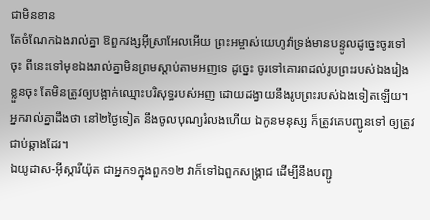ជាមិនខាន
តែចំណែកឯងរាល់គ្នា ឱពួកវង្សអ៊ីស្រាអែលអើយ ព្រះអម្ចាស់យេហូវ៉ាទ្រង់មានបន្ទូលដូច្នេះចូរទៅចុះ ពីនេះទៅមុខឯងរាល់គ្នាមិនព្រមស្តាប់តាមអញទេ ដូច្នេះ ចូរទៅគោរពដល់រូបព្រះរបស់ឯងរៀងខ្លួនចុះ តែមិនត្រូវឲ្យបង្អាក់ឈ្មោះបរិសុទ្ធរបស់អញ ដោយដង្វាយនឹងរូបព្រះរបស់ឯងទៀតឡើយ។
អ្នករាល់គ្នាដឹងថា នៅ២ថ្ងៃទៀត នឹងចូលបុណ្យរំលងហើយ ឯកូនមនុស្ស ក៏ត្រូវគេបញ្ជូនទៅ ឲ្យត្រូវជាប់ឆ្កាងដែរ។
ឯយូដាស-អ៊ីស្ការីយ៉ុត ជាអ្នក១ក្នុងពួក១២ វាក៏ទៅឯពួកសង្គ្រាជ ដើម្បីនឹងបញ្ជូ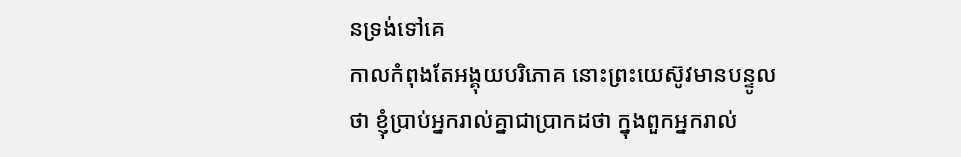នទ្រង់ទៅគេ
កាលកំពុងតែអង្គុយបរិភោគ នោះព្រះយេស៊ូវមានបន្ទូលថា ខ្ញុំប្រាប់អ្នករាល់គ្នាជាប្រាកដថា ក្នុងពួកអ្នករាល់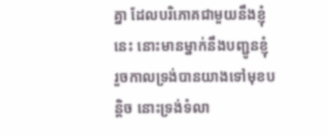គ្នា ដែលបរិភោគជាមួយនឹងខ្ញុំនេះ នោះមានម្នាក់នឹងបញ្ជូនខ្ញុំ
រួចកាលទ្រង់បានយាងទៅមុខបន្តិច នោះទ្រង់ទំលា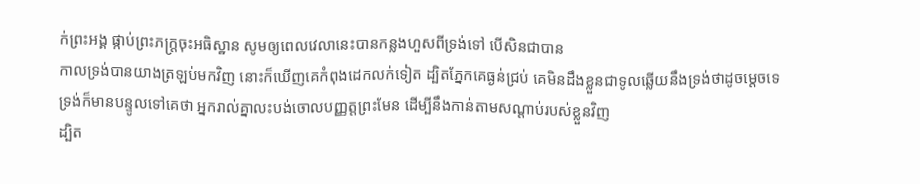ក់ព្រះអង្គ ផ្កាប់ព្រះភក្ត្រចុះអធិស្ឋាន សូមឲ្យពេលវេលានេះបានកន្លងហួសពីទ្រង់ទៅ បើសិនជាបាន
កាលទ្រង់បានយាងត្រឡប់មកវិញ នោះក៏ឃើញគេកំពុងដេកលក់ទៀត ដ្បិតភ្នែកគេធ្ងន់ជ្រប់ គេមិនដឹងខ្លួនជាទូលឆ្លើយនឹងទ្រង់ថាដូចម្តេចទេ
ទ្រង់ក៏មានបន្ទូលទៅគេថា អ្នករាល់គ្នាលះបង់ចោលបញ្ញត្តព្រះមែន ដើម្បីនឹងកាន់តាមសណ្តាប់របស់ខ្លួនវិញ
ដ្បិត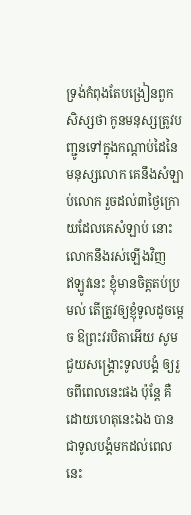ទ្រង់កំពុងតែបង្រៀនពួកសិស្សថា កូនមនុស្សត្រូវបញ្ជូនទៅក្នុងកណ្តាប់ដៃនៃមនុស្សលោក គេនឹងសំឡាប់លោក រួចដល់៣ថ្ងៃក្រោយដែលគេសំឡាប់ នោះលោកនឹងរស់ឡើងវិញ
ឥឡូវនេះ ខ្ញុំមានចិត្តតប់ប្រមល់ តើត្រូវឲ្យខ្ញុំទូលដូចម្តេច ឱព្រះវរបិតាអើយ សូមជួយសង្គ្រោះទូលបង្គំ ឲ្យរួចពីពេលនេះផង ប៉ុន្តែ គឺដោយហេតុនេះឯង បានជាទូលបង្គំមកដល់ពេលនេះ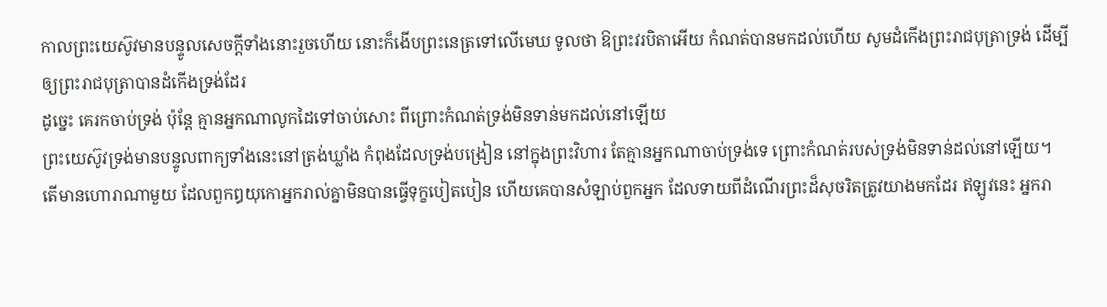កាលព្រះយេស៊ូវមានបន្ទូលសេចក្ដីទាំងនោះរួចហើយ នោះក៏ងើបព្រះនេត្រទៅលើមេឃ ទូលថា ឱព្រះវរបិតាអើយ កំណត់បានមកដល់ហើយ សូមដំកើងព្រះរាជបុត្រាទ្រង់ ដើម្បីឲ្យព្រះរាជបុត្រាបានដំកើងទ្រង់ដែរ
ដូច្នេះ គេរកចាប់ទ្រង់ ប៉ុន្តែ គ្មានអ្នកណាលូកដៃទៅចាប់សោះ ពីព្រោះកំណត់ទ្រង់មិនទាន់មកដល់នៅឡើយ
ព្រះយេស៊ូវទ្រង់មានបន្ទូលពាក្យទាំងនេះនៅត្រង់ឃ្លាំង កំពុងដែលទ្រង់បង្រៀន នៅក្នុងព្រះវិហារ តែគ្មានអ្នកណាចាប់ទ្រង់ទេ ព្រោះកំណត់របស់ទ្រង់មិនទាន់ដល់នៅឡើយ។
តើមានហោរាណាមួយ ដែលពួកឰយុកោអ្នករាល់គ្នាមិនបានធ្វើទុក្ខបៀតបៀន ហើយគេបានសំឡាប់ពួកអ្នក ដែលទាយពីដំណើរព្រះដ៏សុចរិតត្រូវយាងមកដែរ ឥឡូវនេះ អ្នករា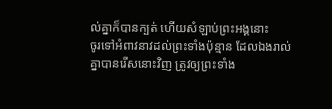ល់គ្នាក៏បានក្បត់ ហើយសំឡាប់ព្រះអង្គនោះ
ចូរទៅអំពាវនាវដល់ព្រះទាំងប៉ុន្មាន ដែលឯងរាល់គ្នាបានរើសនោះវិញ ត្រូវឲ្យព្រះទាំង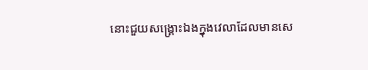នោះជួយសង្គ្រោះឯងក្នុងវេលាដែលមានសេ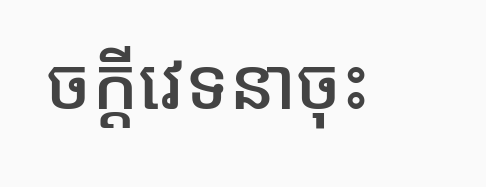ចក្ដីវេទនាចុះ